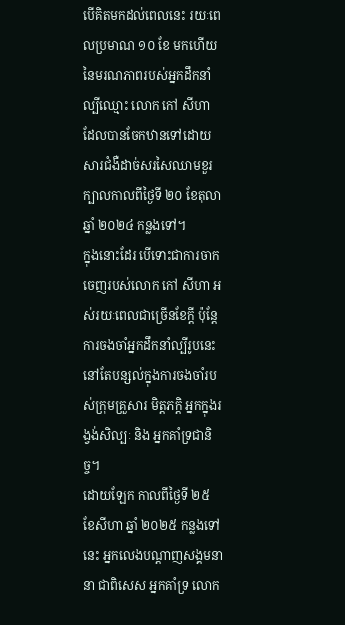បើគិតមកដល់ពេលនេះ រយៈពេលប្រមាណ ១០ ខែ មកហើយ នៃមរណភាពរបស់អ្នកដឹកនាំល្បីឈ្មោះ លោក កៅ សីហា ដែលបានចែកឋានទៅដោយសារជំងឺដាច់សរសៃឈាមខួរក្បាលកាលពីថ្ងៃទី ២០ ខែតុលា ឆ្នាំ ២០២៤ កន្លងទៅ។
ក្នុងនោះដែរ បើទោះជាការចាកចេញរបស់លោក កៅ សីហា អស់រយៈពេលជាច្រើនខែក្តី ប៉ុន្តែការចងចាំអ្នកដឹកនាំល្បីរូបនេះ នៅតែបន្សល់ក្នុងការចងចាំរបស់ក្រុមគ្រួសារ មិត្តភក្តិ អ្នកក្នុងរង្វង់សិល្បៈ និង អ្នកគាំទ្រជានិច្ច។
ដោយឡែក កាលពីថ្ងៃទី ២៥ ខែសីហា ឆ្នាំ ២០២៥ កន្លងទៅនេះ អ្នកលេងបណ្តាញសង្គមនានា ជាពិសេស អ្នកគាំទ្រ លោក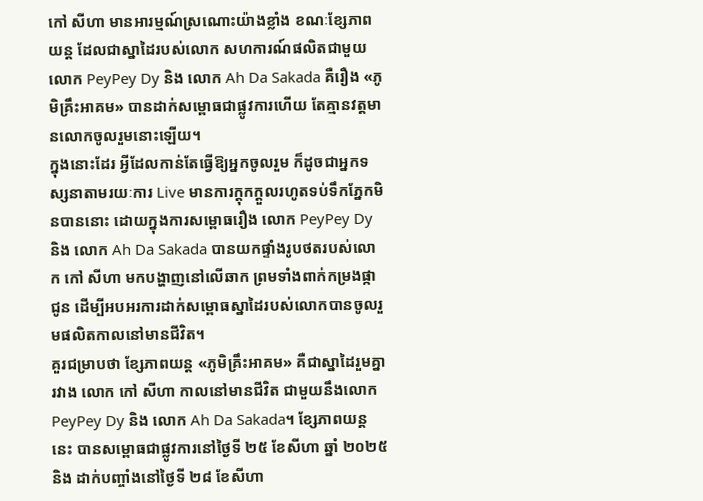កៅ សីហា មានអារម្មណ៍ស្រណោះយ៉ាងខ្លាំង ខណៈខ្សែភាពយន្ត ដែលជាស្នាដៃរបស់លោក សហការណ៍ផលិតជាមួយ លោក PeyPey Dy និង លោក Ah Da Sakada គឺរឿង «ភូមិគ្រឹះអាគម» បានដាក់សម្ពោធជាផ្លូវការហើយ តែគ្មានវត្តមានលោកចូលរួមនោះឡើយ។
ក្នុងនោះដែរ អ្វីដែលកាន់តែធ្វើឱ្យអ្នកចូលរួម ក៏ដូចជាអ្នកទស្សនាតាមរយៈការ Live មានការក្តុកក្តួលរហូតទប់ទឹកភ្នែកមិនបាននោះ ដោយក្នុងការសម្ពោធរឿង លោក PeyPey Dy និង លោក Ah Da Sakada បានយកផ្ទាំងរូបថតរបស់លោក កៅ សីហា មកបង្ហាញនៅលើឆាក ព្រមទាំងពាក់កម្រងផ្កាជូន ដើម្បីអបអរការដាក់សម្ពោធស្នាដៃរបស់លោកបានចូលរួមផលិតកាលនៅមានជីវិត។
គួរជម្រាបថា ខ្សែភាពយន្ត «ភូមិគ្រឹះអាគម» គឺជាស្នាដៃរួមគ្នារវាង លោក កៅ សីហា កាលនៅមានជីវិត ជាមួយនឹងលោក PeyPey Dy និង លោក Ah Da Sakada។ ខ្សែភាពយន្តនេះ បានសម្ពោធជាផ្លូវការនៅថ្ងៃទី ២៥ ខែសីហា ឆ្នាំ ២០២៥ និង ដាក់បញ្ចាំងនៅថ្ងៃទី ២៨ ខែសីហា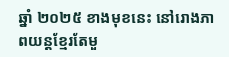ឆ្នាំ ២០២៥ ខាងមុខនេះ នៅរោងភាពយន្តខ្មែរតែមួ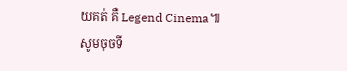យគត់ គឺ Legend Cinema៕
សូមចុចទី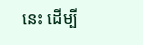នេះ ដើម្បី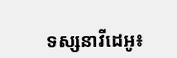ទស្សនាវីដេអូ៖